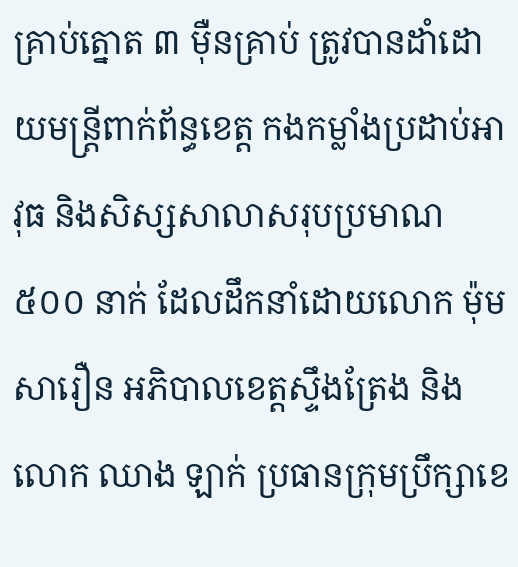គ្រាប់ត្នោត ៣ ម៉ឺនគ្រាប់ ត្រូវបានដាំដោយមន្ត្រីពាក់ព័ន្ធខេត្ត កងកម្លាំងប្រដាប់អាវុធ និងសិស្សសាលាសរុបប្រមាណ ៥០០ នាក់ ដែលដឹកនាំដោយលោក ម៉ុម សារឿន អភិបាលខេត្តស្ទឹងត្រែង និងលោក ឈាង ឡាក់ ប្រធានក្រុមប្រឹក្សាខេ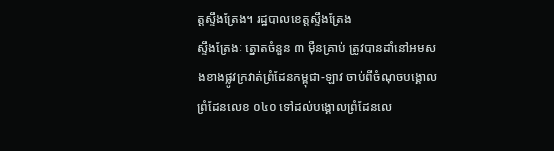ត្តស្ទឹងត្រែង។ រដ្ឋបាលខេត្តស្ទឹងត្រែង
ស្ទឹងត្រែងៈ ត្នោតចំនួន ៣ ម៉ឺនគ្រាប់ ត្រូវបានដាំនៅអមសងខាងផ្លូវក្រវាត់ព្រំដែនកម្ពុជា-ឡាវ ចាប់ពីចំណុចបង្គោលព្រំដែនលេខ ០៤០ ទៅដល់បង្គោលព្រំដែនលេ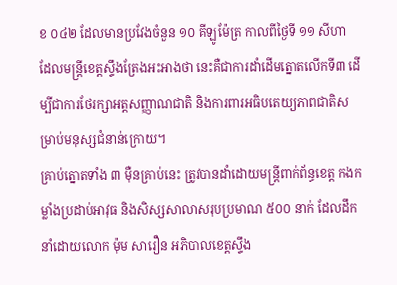ខ ០៤២ ដែលមានប្រវែងចំនួន ១០ គីឡូម៉ែត្រ កាលពីថ្ងៃទី ១១ សីហា ដែលមន្ត្រីខេត្តស្ទឹងត្រែងអះអាងថា នេះគឺជាការដាំដើមត្នោតលើកទី៣ ដើម្បីជាការថែរក្សាអត្តសញ្ញាណជាតិ និងការពារអធិបតេយ្យភាពជាតិសម្រាប់មនុស្សជំនាន់ក្រោយ។
គ្រាប់ត្នោតទាំង ៣ ម៉ឺនគ្រាប់នេះ ត្រូវបានដាំដោយមន្ត្រីពាក់ព័ន្ធខេត្ត កងកម្លាំងប្រដាប់អាវុធ និងសិស្សសាលាសរុបប្រមាណ ៥០០ នាក់ ដែលដឹកនាំដោយលោក ម៉ុម សារឿន អភិបាលខេត្តស្ទឹង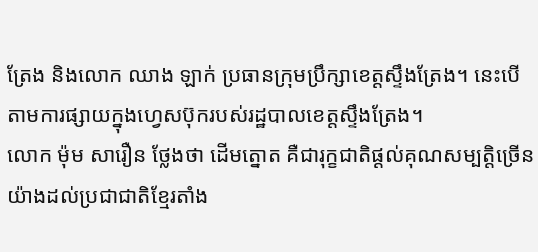ត្រែង និងលោក ឈាង ឡាក់ ប្រធានក្រុមប្រឹក្សាខេត្តស្ទឹងត្រែង។ នេះបើតាមការផ្សាយក្នុងហ្វេសប៊ុករបស់រដ្ឋបាលខេត្តស្ទឹងត្រែង។
លោក ម៉ុម សារឿន ថ្លែងថា ដើមត្នោត គឺជារុក្ខជាតិផ្ដល់គុណសម្បត្តិច្រើនយ៉ាងដល់ប្រជាជាតិខ្មែរតាំង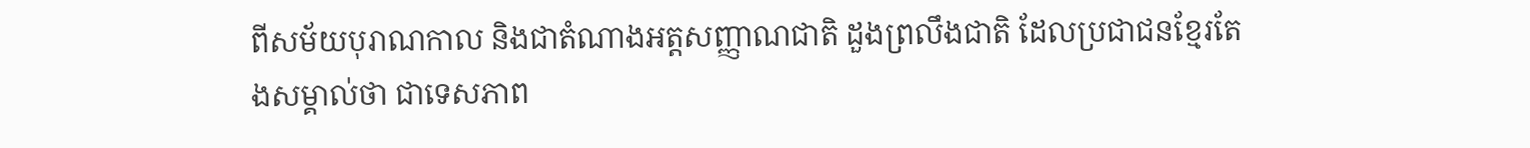ពីសម័យបុរាណកាល និងជាតំណាងអត្តសញ្ញាណជាតិ ដួងព្រលឹងជាតិ ដែលប្រជាជនខ្មែរតែងសម្គាល់ថា ជាទេសភាព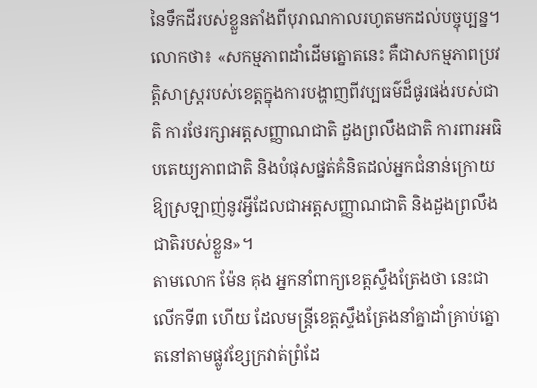នៃទឹកដីរបស់ខ្លួនតាំងពីបុរាណកាលរហូតមកដល់បច្ចុប្បន្ន។
លោកថា៖ «សកម្មភាពដាំដើមត្នោតនេះ គឺជាសកម្មភាពប្រវត្តិសាស្ដ្ររបស់ខេត្តក្នុងការបង្ហាញពីវប្បធម៌ដ៏ផូរផង់របស់ជាតិ ការថែរក្សាអត្តសញ្ញាណជាតិ ដួងព្រលឹងជាតិ ការពារអធិបតេយ្យភាពជាតិ និងបំផុសផ្នត់គំនិតដល់អ្នកជំនាន់ក្រោយឱ្យស្រឡាញ់នូវអ្វីដែលជាអត្តសញ្ញាណជាតិ និងដួងព្រលឹងជាតិរបស់ខ្លួន»។
តាមលោក ម៉ែន គុង អ្នកនាំពាក្យខេត្តស្ទឹងត្រែងថា នេះជាលើកទី៣ ហើយ ដែលមន្ត្រីខេត្តស្ទឹងត្រែងនាំគ្នាដាំគ្រាប់ត្នោតនៅតាមផ្លូវខ្សែក្រវាត់ព្រំដែ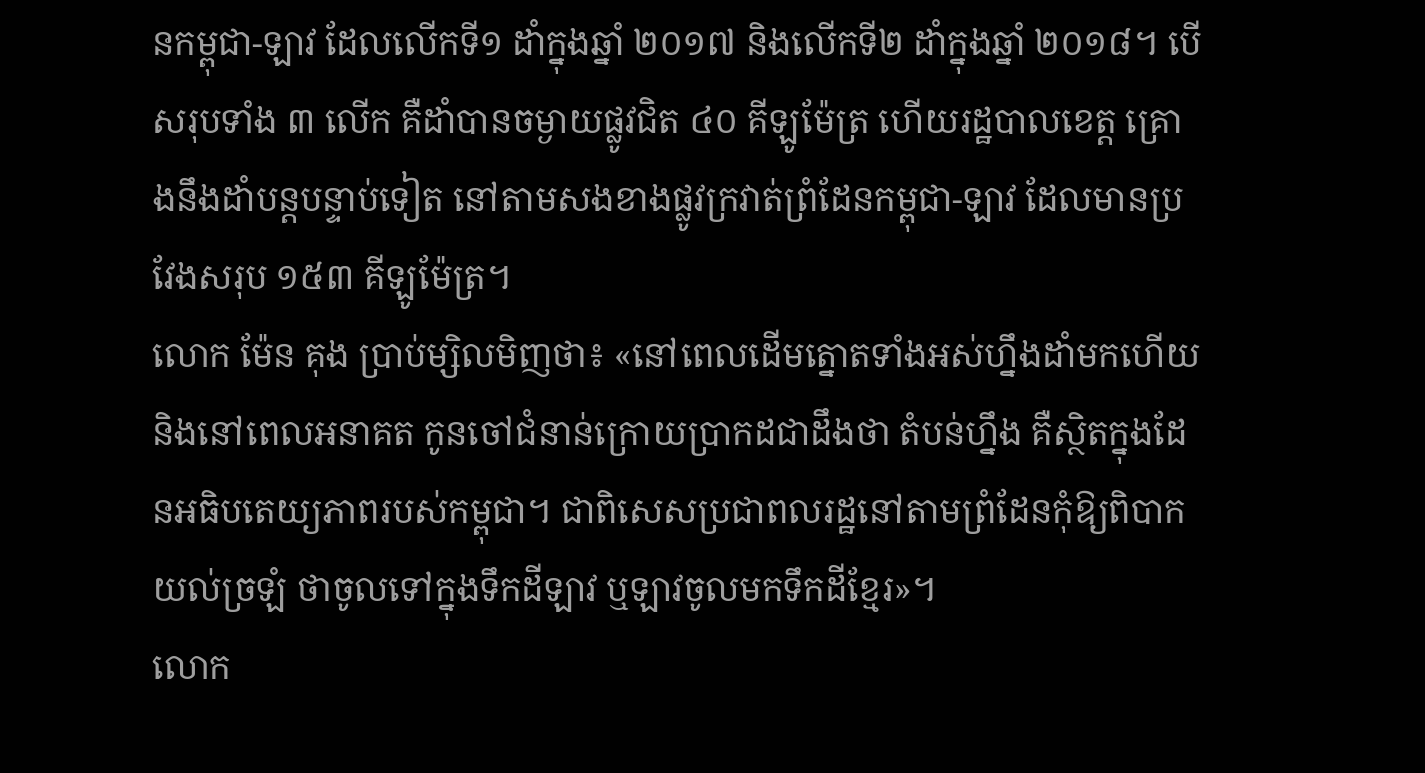នកម្ពុជា-ឡាវ ដែលលើកទី១ ដាំក្នុងឆ្នាំ ២០១៧ និងលើកទី២ ដាំក្នុងឆ្នាំ ២០១៨។ បើសរុបទាំង ៣ លើក គឺដាំបានចម្ងាយផ្លូវជិត ៤០ គីឡូម៉ែត្រ ហើយរដ្ឋបាលខេត្ត គ្រោងនឹងដាំបន្តបន្ទាប់ទៀត នៅតាមសងខាងផ្លូវក្រវាត់ព្រំដែនកម្ពុជា-ឡាវ ដែលមានប្រវែងសរុប ១៥៣ គីឡូម៉ែត្រ។
លោក ម៉ែន គុង ប្រាប់ម្សិលមិញថា៖ «នៅពេលដើមត្នោតទាំងអស់ហ្នឹងដាំមកហើយ និងនៅពេលអនាគត កូនចៅជំនាន់ក្រោយប្រាកដជាដឹងថា តំបន់ហ្នឹង គឺស្ថិតក្នុងដែនអធិបតេយ្យភាពរបស់កម្ពុជា។ ជាពិសេសប្រជាពលរដ្ឋនៅតាមព្រំដែនកុំឱ្យពិបាកយល់ច្រឡំ ថាចូលទៅក្នុងទឹកដីឡាវ ឬឡាវចូលមកទឹកដីខ្មែរ»។
លោក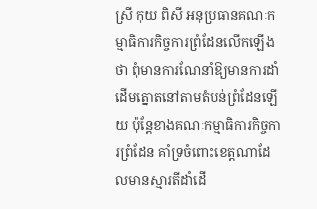ស្រី កុយ ពិសី អនុប្រធានគណៈកម្មាធិការកិច្ចការព្រំដែនលើកឡើងថា ពុំមានការណែនាំឱ្យមានការដាំដើមត្នោតនៅតាមតំបន់ព្រំដែនឡើយ ប៉ុន្តែខាងគណៈកម្មាធិការកិច្ចការព្រំដែន គាំទ្រចំពោះខេត្តណាដែលមានស្មារតីដាំដើ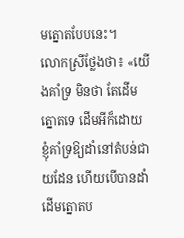មត្នោតបែបនេះ។
លោកស្រីថ្លែងថា៖ «យើងគាំទ្រ មិនថា តែដើមត្នោតទេ ដើមអីក៏ដោយ ខ្ញុំគាំទ្រឱ្យដាំនៅតំបន់ជាយដែន ហើយបើបានដាំដើមត្នោតប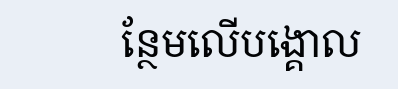ន្ថែមលើបង្គោល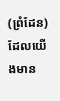(ព្រំដែន) ដែលយើងមាន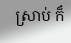ស្រាប់ ក៏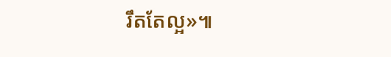រឹតតែល្អ»៕